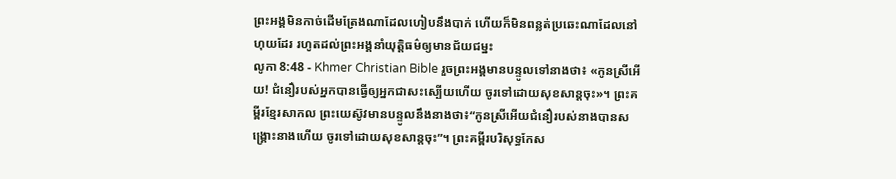ព្រះអង្គមិនកាច់ដើមត្រែងណាដែលហៀបនឹងបាក់ ហើយក៏មិនពន្លត់ប្រឆេះណាដែលនៅហុយដែរ រហូតដល់ព្រះអង្គនាំយុត្តិធម៌ឲ្យមានជ័យជម្នះ
លូកា 8:48 - Khmer Christian Bible រួចព្រះអង្គមានបន្ទូលទៅនាងថា៖ «កូនស្រីអើយ! ជំនឿរបស់អ្នកបានធ្វើឲ្យអ្នកជាសះស្បើយហើយ ចូរទៅដោយសុខសាន្ដចុះ»។ ព្រះគម្ពីរខ្មែរសាកល ព្រះយេស៊ូវមានបន្ទូលនឹងនាងថា៖“កូនស្រីអើយជំនឿរបស់នាងបានសង្គ្រោះនាងហើយ ចូរទៅដោយសុខសាន្តចុះ”។ ព្រះគម្ពីរបរិសុទ្ធកែស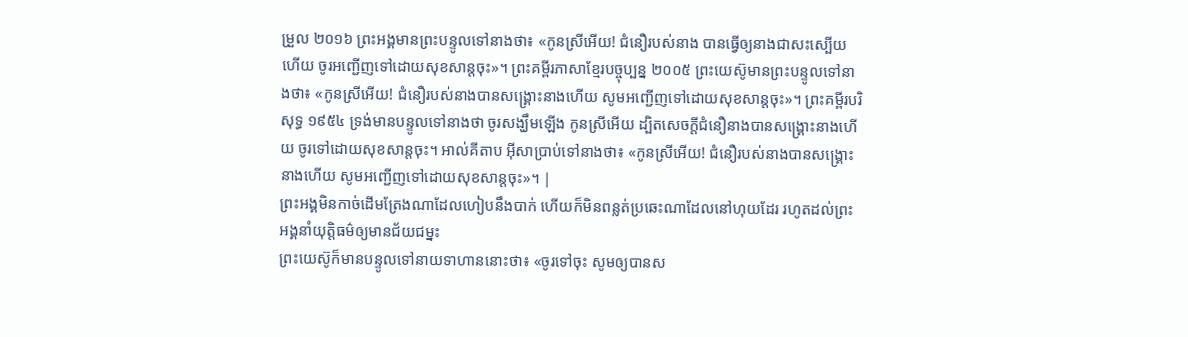ម្រួល ២០១៦ ព្រះអង្គមានព្រះបន្ទូលទៅនាងថា៖ «កូនស្រីអើយ! ជំនឿរបស់នាង បានធ្វើឲ្យនាងជាសះស្បើយហើយ ចូរអញ្ជើញទៅដោយសុខសាន្តចុះ»។ ព្រះគម្ពីរភាសាខ្មែរបច្ចុប្បន្ន ២០០៥ ព្រះយេស៊ូមានព្រះបន្ទូលទៅនាងថា៖ «កូនស្រីអើយ! ជំនឿរបស់នាងបានសង្គ្រោះនាងហើយ សូមអញ្ជើញទៅដោយសុខសាន្តចុះ»។ ព្រះគម្ពីរបរិសុទ្ធ ១៩៥៤ ទ្រង់មានបន្ទូលទៅនាងថា ចូរសង្ឃឹមឡើង កូនស្រីអើយ ដ្បិតសេចក្ដីជំនឿនាងបានសង្គ្រោះនាងហើយ ចូរទៅដោយសុខសាន្តចុះ។ អាល់គីតាប អ៊ីសាប្រាប់ទៅនាងថា៖ «កូនស្រីអើយ! ជំនឿរបស់នាងបានសង្គ្រោះនាងហើយ សូមអញ្ជើញទៅដោយសុខសាន្ដចុះ»។ |
ព្រះអង្គមិនកាច់ដើមត្រែងណាដែលហៀបនឹងបាក់ ហើយក៏មិនពន្លត់ប្រឆេះណាដែលនៅហុយដែរ រហូតដល់ព្រះអង្គនាំយុត្តិធម៌ឲ្យមានជ័យជម្នះ
ព្រះយេស៊ូក៏មានបន្ទូលទៅនាយទាហាននោះថា៖ «ចូរទៅចុះ សូមឲ្យបានស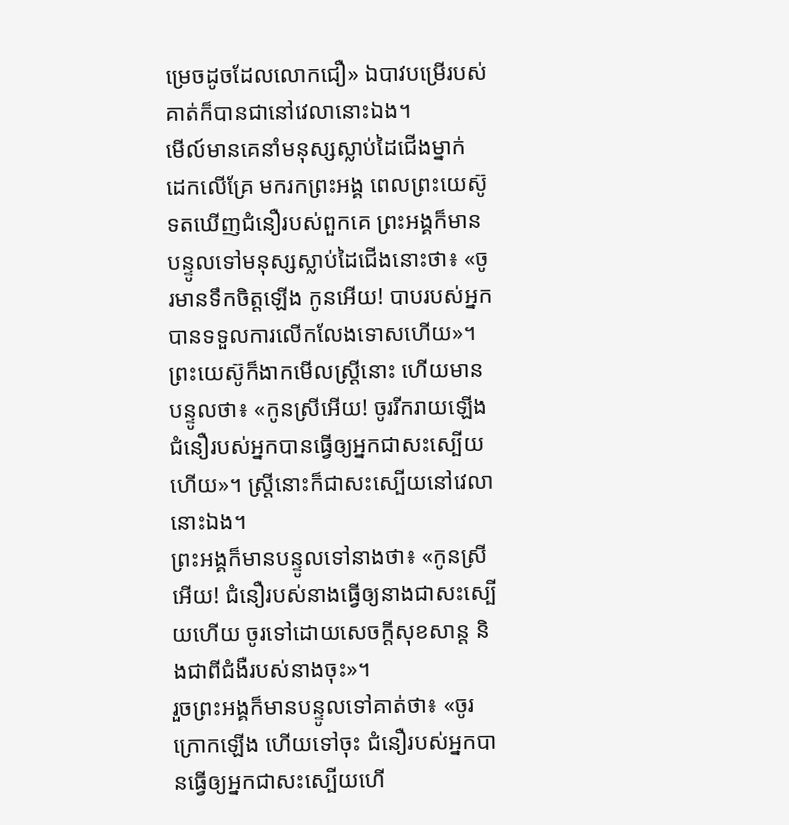ម្រេចដូចដែលលោកជឿ» ឯបាវបម្រើរបស់គាត់ក៏បានជានៅវេលានោះឯង។
មើល៍មានគេនាំមនុស្សស្លាប់ដៃជើងម្នាក់ ដេកលើគ្រែ មករកព្រះអង្គ ពេលព្រះយេស៊ូទតឃើញជំនឿរបស់ពួកគេ ព្រះអង្គក៏មានបន្ទូលទៅមនុស្សស្លាប់ដៃជើងនោះថា៖ «ចូរមានទឹកចិត្ដឡើង កូនអើយ! បាបរបស់អ្នកបានទទួលការលើកលែងទោសហើយ»។
ព្រះយេស៊ូក៏ងាកមើលស្ដ្រីនោះ ហើយមានបន្ទូលថា៖ «កូនស្រីអើយ! ចូររីករាយឡើង ជំនឿរបស់អ្នកបានធ្វើឲ្យអ្នកជាសះស្បើយហើយ»។ ស្ដ្រីនោះក៏ជាសះស្បើយនៅវេលានោះឯង។
ព្រះអង្គក៏មានបន្ទូលទៅនាងថា៖ «កូនស្រីអើយ! ជំនឿរបស់នាងធ្វើឲ្យនាងជាសះស្បើយហើយ ចូរទៅដោយសេចក្ដីសុខសាន្ដ និងជាពីជំងឺរបស់នាងចុះ»។
រួចព្រះអង្គក៏មានបន្ទូលទៅគាត់ថា៖ «ចូរក្រោកឡើង ហើយទៅចុះ ជំនឿរបស់អ្នកបានធ្វើឲ្យអ្នកជាសះស្បើយហើ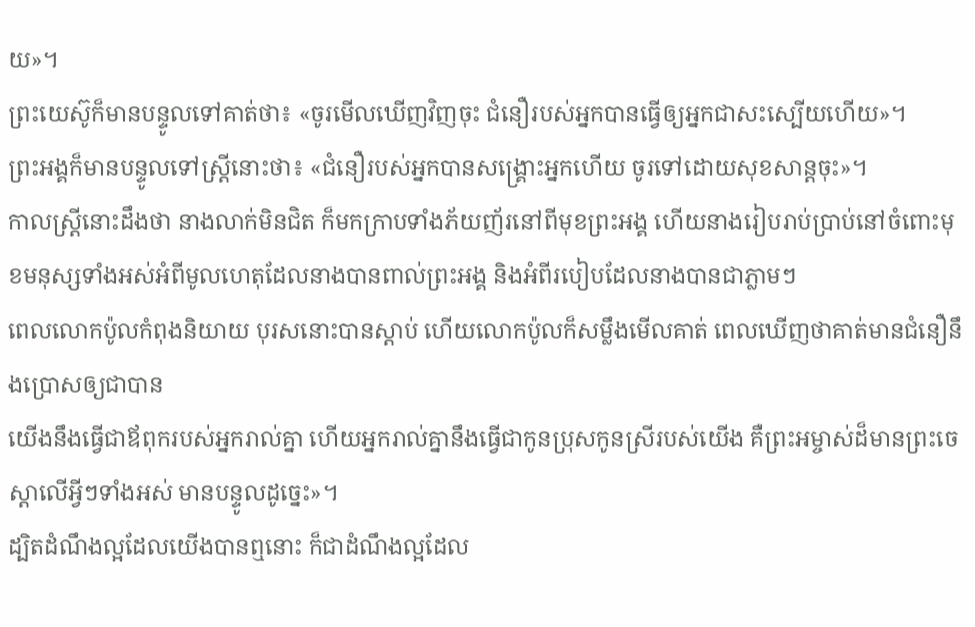យ»។
ព្រះយេស៊ូក៏មានបន្ទូលទៅគាត់ថា៖ «ចូរមើលឃើញវិញចុះ ជំនឿរបស់អ្នកបានធ្វើឲ្យអ្នកជាសះស្បើយហើយ»។
ព្រះអង្គក៏មានបន្ទូលទៅស្ដ្រីនោះថា៖ «ជំនឿរបស់អ្នកបានសង្គ្រោះអ្នកហើយ ចូរទៅដោយសុខសាន្តចុះ»។
កាលស្ដ្រីនោះដឹងថា នាងលាក់មិនជិត ក៏មកក្រាបទាំងភ័យញ័រនៅពីមុខព្រះអង្គ ហើយនាងរៀបរាប់ប្រាប់នៅចំពោះមុខមនុស្សទាំងអស់អំពីមូលហេតុដែលនាងបានពាល់ព្រះអង្គ និងអំពីរបៀបដែលនាងបានជាភ្លាមៗ
ពេលលោកប៉ូលកំពុងនិយាយ បុរសនោះបានស្ដាប់ ហើយលោកប៉ូលក៏សម្លឹងមើលគាត់ ពេលឃើញថាគាត់មានជំនឿនឹងប្រោសឲ្យជាបាន
យើងនឹងធ្វើជាឪពុករបស់អ្នករាល់គ្នា ហើយអ្នករាល់គ្នានឹងធ្វើជាកូនប្រុសកូនស្រីរបស់យើង គឺព្រះអម្ចាស់ដ៏មានព្រះចេស្ដាលើអ្វីៗទាំងអស់ មានបន្ទូលដូច្នេះ»។
ដ្បិតដំណឹងល្អដែលយើងបានឮនោះ ក៏ជាដំណឹងល្អដែល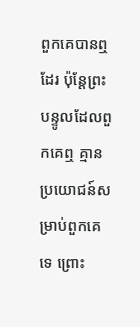ពួកគេបានឮដែរ ប៉ុន្ដែព្រះបន្ទូលដែលពួកគេឮ គ្មានប្រយោជន៍សម្រាប់ពួកគេទេ ព្រោះ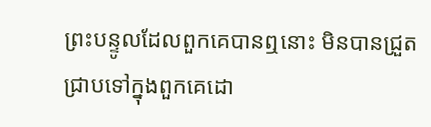ព្រះបន្ទូលដែលពួកគេបានឮនោះ មិនបានជ្រួតជ្រាបទៅក្នុងពួកគេដោ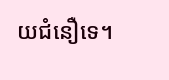យជំនឿទេ។